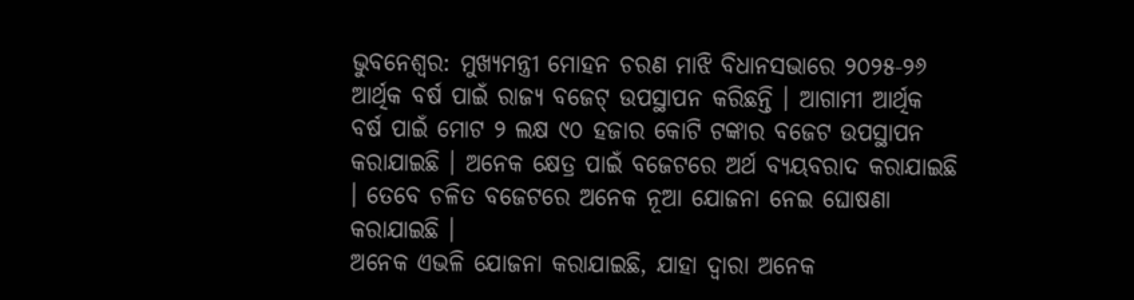ଭୁବନେଶ୍ବର: ମୁଖ୍ୟମନ୍ତ୍ରୀ ମୋହନ ଚରଣ ମାଝି ବିଧାନସଭାରେ ୨୦୨୫-୨୬ ଆର୍ଥିକ ବର୍ଷ ପାଇଁ ରାଜ୍ୟ ବଜେଟ୍ ଉପସ୍ଥାପନ କରିଛନ୍ତି । ଆଗାମୀ ଆର୍ଥିକ ବର୍ଷ ପାଇଁ ମୋଟ ୨ ଲକ୍ଷ ୯୦ ହଜାର କୋଟି ଟଙ୍କାର ବଜେଟ ଉପସ୍ଥାପନ କରାଯାଇଛି । ଅନେକ କ୍ଷେତ୍ର ପାଇଁ ବଜେଟରେ ଅର୍ଥ ବ୍ୟୟବରାଦ କରାଯାଇଛି । ତେବେ ଚଳିତ ବଜେଟରେ ଅନେକ ନୂଆ ଯୋଜନା ନେଇ ଘୋଷଣା କରାଯାଇଛି ।
ଅନେକ ଏଭଳି ଯୋଜନା କରାଯାଇଛି, ଯାହା ଦ୍ବାରା ଅନେକ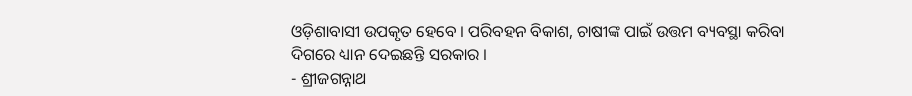ଓଡ଼ିଶାବାସୀ ଉପକୃତ ହେବେ । ପରିବହନ ବିକାଶ, ଚାଷୀଙ୍କ ପାଇଁ ଉତ୍ତମ ବ୍ୟବସ୍ଥା କରିବା ଦିଗରେ ଧ୍ୟାନ ଦେଇଛନ୍ତି ସରକାର ।
- ଶ୍ରୀଜଗନ୍ନାଥ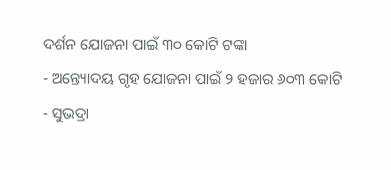ଦର୍ଶନ ଯୋଜନା ପାଇଁ ୩୦ କୋଟି ଟଙ୍କା
- ଅନ୍ତ୍ୟୋଦୟ ଗୃହ ଯୋଜନା ପାଇଁ ୨ ହଜାର ୬୦୩ କୋଟି
- ସୁଭଦ୍ରା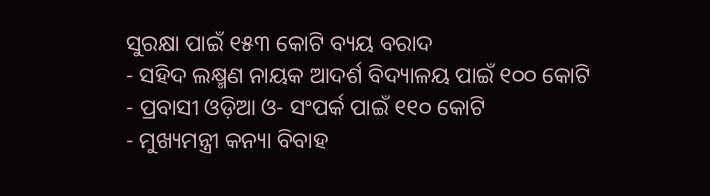ସୁରକ୍ଷା ପାଇଁ ୧୫୩ କୋଟି ବ୍ୟୟ ବରାଦ
- ସହିଦ ଲକ୍ଷ୍ମଣ ନାୟକ ଆଦର୍ଶ ବିଦ୍ୟାଳୟ ପାଇଁ ୧୦୦ କୋଟି
- ପ୍ରବାସୀ ଓଡ଼ିଆ ଓ- ସଂପର୍କ ପାଇଁ ୧୧୦ କୋଟି
- ମୁଖ୍ୟମନ୍ତ୍ରୀ କନ୍ୟା ବିବାହ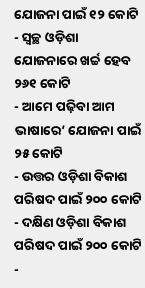ଯୋଜନା ପାଇଁ ୧୨ କୋଟି
- ସ୍ୱଚ୍ଛ ଓଡ଼ିଶା ଯୋଜନାରେ ଖର୍ଚ୍ଚ ହେବ ୨୬୧ କୋଟି
- ଆମେ ପଢ଼ିବା ଆମ ଭାଷାରେ’ ଯୋଜନା ପାଇଁ ୨୫ କୋଟି
- ଉତ୍ତର ଓଡ଼ିଶା ବିକାଶ ପରିଷଦ ପାଇଁ ୨୦୦ କୋଟି
- ଦକ୍ଷିଣ ଓଡ଼ିଶା ବିକାଶ ପରିଷଦ ପାଇଁ ୨୦୦ କୋଟି
-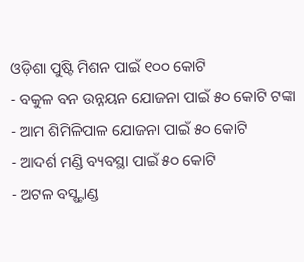ଓଡ଼ିଶା ପୁଷ୍ଟି ମିଶନ ପାଇଁ ୧୦୦ କୋଟି
- ବକୁଳ ବନ ଉନ୍ନୟନ ଯୋଜନା ପାଇଁ ୫୦ କୋଟି ଟଙ୍କା
- ଆମ ଶିମିଳିପାଳ ଯୋଜନା ପାଇଁ ୫୦ କୋଟି
- ଆଦର୍ଶ ମଣ୍ଡି ବ୍ୟବସ୍ଥା ପାଇଁ ୫୦ କୋଟି
- ଅଟଳ ବସ୍ଷ୍ଟାଣ୍ଡ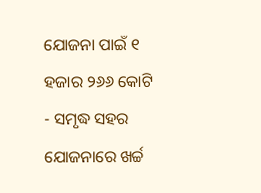ଯୋଜନା ପାଇଁ ୧ ହଜାର ୨୬୬ କୋଟି
- ସମୃଦ୍ଧ ସହର ଯୋଜନାରେ ଖର୍ଚ୍ଚ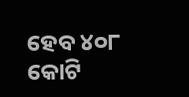ହେବ ୪୦୮ କୋଟି